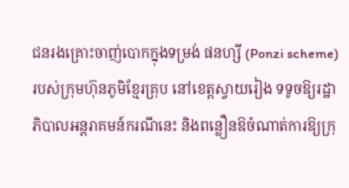ជនរងគ្រោះចាញ់បោកក្នុងទម្រង់ ផនហ្សី (Ponzi scheme) របស់ក្រុមហ៊ុនភូមិខ្មែរគ្រុប នៅខេត្តស្វាយរៀង ទទូចឱ្យរដ្ឋាភិបាលអន្តរាគមន៍ករណីនេះ និងពន្លឿនឱចំណាត់ការឱ្យក្រុ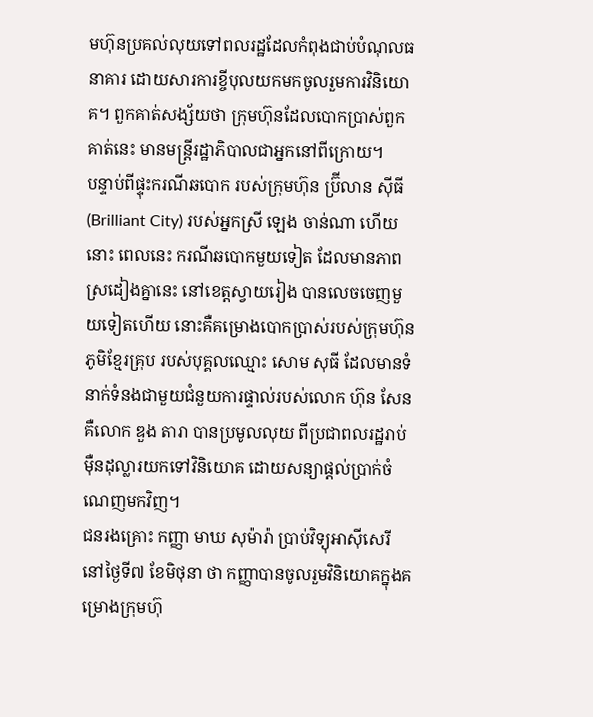មហ៊ុនប្រគល់លុយទៅពលរដ្ឋដែលកំពុងជាប់បំណុលធនាគារ ដោយសារការខ្ចីបុលយកមកចូលរួមការវិនិយោគ។ ពួកគាត់សង្ស័យថា ក្រុមហ៊ុនដែលបោកប្រាស់ពួកគាត់នេះ មានមន្ត្រីរដ្ឋាភិបាលជាអ្នកនៅពីក្រោយ។
បន្ទាប់ពីផ្ទុះករណីឆបោក របស់ក្រុមហ៊ុន ប្រ៊ីលាន ស៊ីធី (Brilliant City) របស់អ្នកស្រី ឡេង ចាន់ណា ហើយនោះ ពេលនេះ ករណីឆបោកមួយទៀត ដែលមានភាពស្រដៀងគ្នានេះ នៅខេត្តស្វាយរៀង បានលេចចេញមួយទៀតហើយ នោះគឺគម្រោងបោកប្រាស់របស់ក្រុមហ៊ុនភូមិខ្មែរគ្រុប របស់បុគ្គលឈ្មោះ សោម សុធី ដែលមានទំនាក់ទំនងជាមួយជំនួយការផ្ទាល់របស់លោក ហ៊ុន សែន គឺលោក ឌួង តារា បានប្រមូលលុយ ពីប្រជាពលរដ្ឋរាប់ម៉ឺនដុល្លារយកទៅវិនិយោគ ដោយសន្យាផ្ដល់ប្រាក់ចំណេញមកវិញ។
ជនរងគ្រោះ កញ្ញា មាឃ សុម៉ារ៉ា ប្រាប់វិទ្យុអាស៊ីសេរី នៅថ្ងៃទី៧ ខែមិថុនា ថា កញ្ញាបានចូលរួមវិនិយោគក្នុងគម្រោងក្រុមហ៊ុ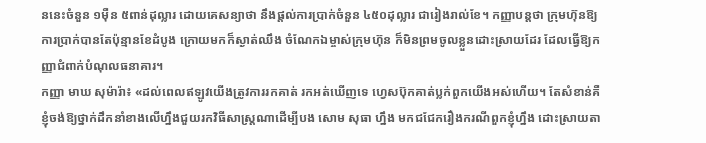ននេះចំនួន ១ម៉ឺន ៥ពាន់ដុល្លារ ដោយគេសន្យាថា នឹងផ្ដល់ការប្រាក់ចំនួន ៤៥០ដុល្លារ ជារៀងរាល់ខែ។ កញ្ញាបន្តថា ក្រុមហ៊ុនឱ្យការប្រាក់បានតែប៉ុន្មានខែដំបូង ក្រោយមកក៏ស្ងាត់ឈឹង ចំណែកឯម្ចាស់ក្រុមហ៊ុន ក៏មិនព្រមចូលខ្លួនដោះស្រាយដែរ ដែលធ្វើឱ្យកញ្ញាជំពាក់បំណុលធនាគារ។
កញ្ញា មាឃ សុម៉ារ៉ា៖ «ដល់ពេលឥឡូវយើងត្រូវការរកគាត់ រកអត់ឃើញទេ ហ្វេសប៊ុកគាត់ប្លក់ពួកយើងអស់ហើយ។ តែសំខាន់គឺខ្ញុំចង់ឱ្យថ្នាក់ដឹកនាំខាងលើហ្នឹងជួយរកវិធីសាស្ត្រណាដើម្បីបង សោម សុធា ហ្នឹង មកជជែករឿងករណីពួកខ្ញុំហ្នឹង ដោះស្រាយតា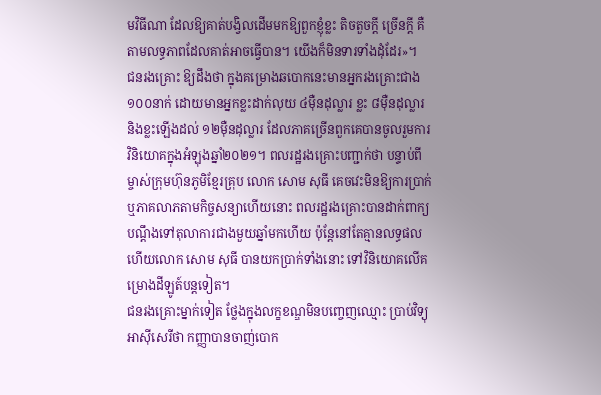មវិធីណា ដែលឱ្យគាត់បង្វិលដើមមកឱ្យពួកខ្ញុំខ្លះ តិចតួចក្ដី ច្រើនក្ដី គឺតាមលទ្ធភាពដែលគាត់អាចធ្វើបាន។ យើងក៏មិនទារទាំងដុំដែរ»។
ជនរងគ្រោះ ឱ្យដឹងថា ក្នុងគម្រោងឆបោកនេះមានអ្នករងគ្រោះជាង ១០០នាក់ ដោយមានអ្នកខ្លះដាក់លុយ ៤ម៉ឺនដុល្លារ ខ្លះ ៨ម៉ឺនដុល្លារ និងខ្លះឡើងដល់ ១២ម៉ឺនដុល្លារ ដែលភាគច្រើនពួកគេបានចូលរួមការវិនិយោគក្នុងអំឡុងឆ្នាំ២០២១។ ពលរដ្ឋរងគ្រោះបញ្ជាក់ថា បន្ទាប់ពីម្ចាស់ក្រុមហ៊ុនភូមិខ្មែរគ្រុប លោក សោម សុធី គេចវេះមិនឱ្យការប្រាក់ ឬភាគលាភតាមកិច្ចសន្យាហើយនោះ ពលរដ្ឋរងគ្រោះបានដាក់ពាក្យបណ្ដឹងទៅតុលាការជាងមួយឆ្នាំមកហើយ ប៉ុន្តែនៅតែគ្មានលទ្ធផល ហើយលោក សោម សុធី បានយកប្រាក់ទាំងនោះ ទៅវិនិយោគលើគម្រោងដីឡូត៍បន្តទៀត។
ជនរងគ្រោះម្នាក់ទៀត ថ្លែងក្នុងលក្ខខណ្ឌមិនបញ្ចេញឈ្មោះ ប្រាប់វិទ្យុអាស៊ីសេរីថា កញ្ញាបានចាញ់បោក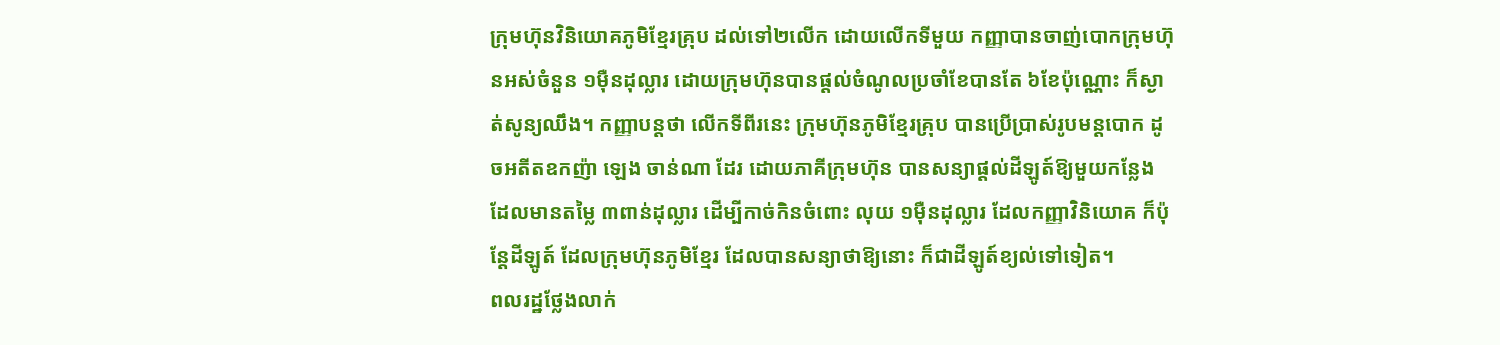ក្រុមហ៊ុនវិនិយោគភូមិខ្មែរគ្រុប ដល់ទៅ២លើក ដោយលើកទីមួយ កញ្ញាបានចាញ់បោកក្រុមហ៊ុនអស់ចំនួន ១ម៉ឺនដុល្លារ ដោយក្រុមហ៊ុនបានផ្ដល់ចំណូលប្រចាំខែបានតែ ៦ខែប៉ុណ្ណោះ ក៏ស្ងាត់សូន្យឈឹង។ កញ្ញាបន្តថា លើកទីពីរនេះ ក្រុមហ៊ុនភូមិខ្មែរគ្រុប បានប្រើប្រាស់រូបមន្តបោក ដូចអតីតឧកញ៉ា ឡេង ចាន់ណា ដែរ ដោយភាគីក្រុមហ៊ុន បានសន្យាផ្ដល់ដីឡូត៍ឱ្យមួយកន្លែង ដែលមានតម្លៃ ៣ពាន់ដុល្លារ ដើម្បីកាច់កិនចំពោះ លុយ ១ម៉ឺនដុល្លារ ដែលកញ្ញាវិនិយោគ ក៏ប៉ុន្តែដីឡូត៍ ដែលក្រុមហ៊ុនភូមិខ្មែរ ដែលបានសន្យាថាឱ្យនោះ ក៏ជាដីឡូត៍ខ្យល់ទៅទៀត។
ពលរដ្ឋថ្លែងលាក់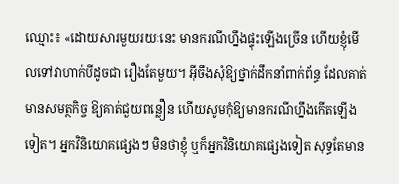ឈ្មោះ៖ «ដោយសារមួយរយៈនេះ មានករណីហ្នឹងផ្ទុះឡើងច្រើន ហើយខ្ញុំមើលទៅវាហាក់បីដូចជា រឿងតែមួយ។ អ៊ីចឹងសុំឱ្យថ្នាក់ដឹកនាំពាក់ព័ន្ធ ដែលគាត់មានសមត្ថកិច្ច ឱ្យគាត់ជួយពន្លឿន ហើយសូមកុំឱ្យមានករណីហ្នឹងកើតឡើងទៀត។ អ្នកវិនិយោគផ្សេងៗ មិនថាខ្ញុំ ឬក៏អ្នកវិនិយោគផ្សេងទៀត សុទ្ធតែមាន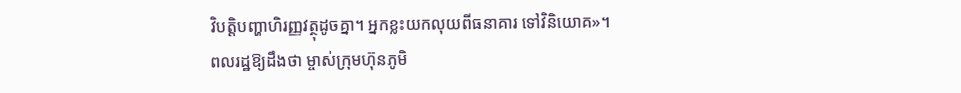វិបត្តិបញ្ហាហិរញ្ញវត្ថុដូចគ្នា។ អ្នកខ្លះយកលុយពីធនាគារ ទៅវិនិយោគ»។
ពលរដ្ឋឱ្យដឹងថា ម្ចាស់ក្រុមហ៊ុនភូមិ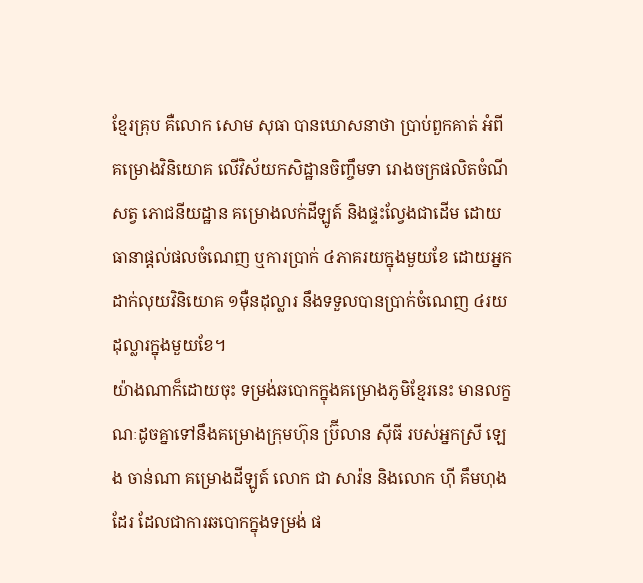ខ្មែរគ្រុប គឺលោក សោម សុធា បានឃោសនាថា ប្រាប់ពួកគាត់ អំពីគម្រោងវិនិយោគ លើវិស័យកសិដ្ឋានចិញ្ចឹមទា រោងចក្រផលិតចំណីសត្វ ភោជនីយដ្ឋាន គម្រោងលក់ដីឡូត៍ និងផ្ទះល្វែងជាដើម ដោយធានាផ្ដល់ផលចំណេញ ឬការប្រាក់ ៤ភាគរយក្នុងមួយខែ ដោយអ្នកដាក់លុយវិនិយោគ ១ម៉ឺនដុល្លារ នឹងទទួលបានប្រាក់ចំណេញ ៤រយដុល្លារក្នុងមួយខែ។
យ៉ាងណាក៏ដោយចុះ ទម្រង់ឆបោកក្នុងគម្រោងភូមិខ្មែរនេះ មានលក្ខណៈដូចគ្នាទៅនឹងគម្រោងក្រុមហ៊ុន ប្រ៊ីលាន ស៊ីធី របស់អ្នកស្រី ឡេង ចាន់ណា គម្រោងដីឡូត៍ លោក ជា សារ៉ន និងលោក ហ៊ី គឹមហុង ដែរ ដែលជាការឆបោកក្នុងទម្រង់ ផ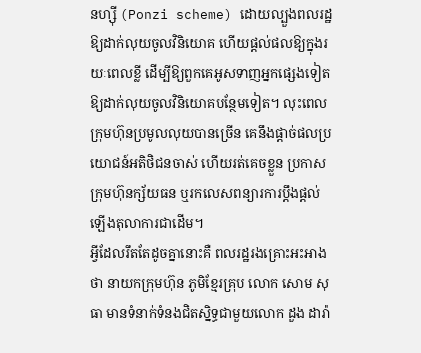នហ្ស៊ី (Ponzi scheme) ដោយល្បួងពលរដ្ឋឱ្យដាក់លុយចូលវិនិយោគ ហើយផ្ដល់ផលឱ្យក្នុងរយៈពេលខ្លី ដើម្បីឱ្យពួកគេអូសទាញអ្នកផ្សេងទៀតឱ្យដាក់លុយចូលវិនិយោគបន្ថែមទៀត។ លុះពេលក្រុមហ៊ុនប្រមូលលុយបានច្រើន គេនឹងផ្ដាច់ផលប្រយោជន៍អតិថិជនចាស់ ហើយរត់គេចខ្លួន ប្រកាសក្រុមហ៊ុនក្ស័យធន ឬរកលេសពន្យារការប្ដឹងផ្ដល់ឡើងតុលាការជាដើម។
អ្វីដែលរឹតតែដូចគ្នានោះគឺ ពលរដ្ឋរងគ្រោះអះអាងថា នាយកក្រុមហ៊ុន ភូមិខ្មែរគ្រុប លោក សោម សុធា មានទំនាក់ទំនងជិតស្និទ្ធជាមួយលោក ដួង ដារ៉ា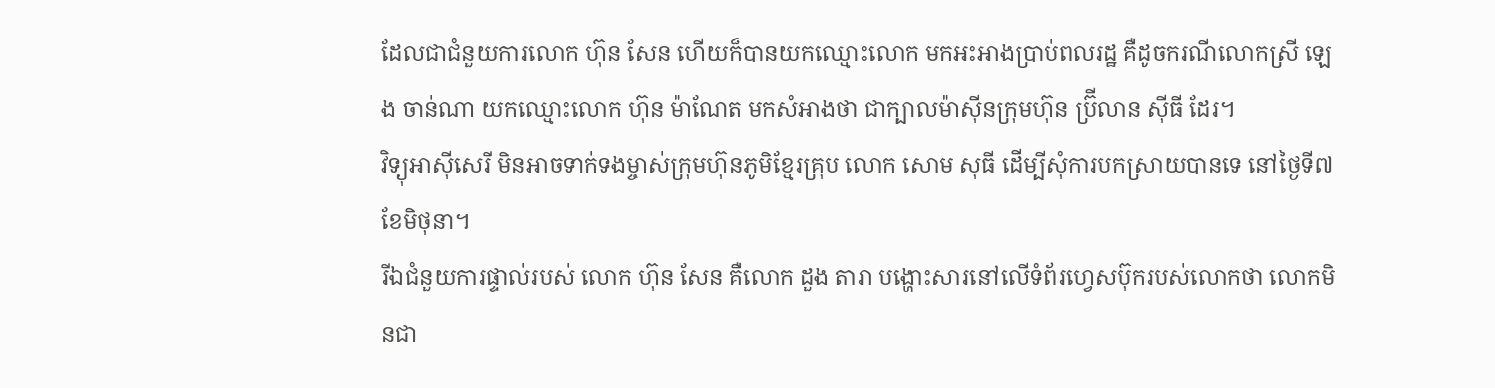ដែលជាជំនួយការលោក ហ៊ុន សែន ហើយក៏បានយកឈ្មោះលោក មកអះអាងប្រាប់ពលរដ្ឋ គឺដូចករណីលោកស្រី ឡេង ចាន់ណា យកឈ្មោះលោក ហ៊ុន ម៉ាណែត មកសំអាងថា ជាក្បាលម៉ាស៊ីនក្រុមហ៊ុន ប្រ៊ីលាន ស៊ីធី ដែរ។
វិទ្យុអាស៊ីសេរី មិនអាចទាក់ទងម្ចាស់ក្រុមហ៊ុនភូមិខ្មែរគ្រុប លោក សោម សុធី ដើម្បីសុំការបកស្រាយបានទេ នៅថ្ងៃទី៧ ខែមិថុនា។
រីឯជំនួយការផ្ទាល់របស់ លោក ហ៊ុន សែន គឺលោក ដួង តារា បង្ហោះសារនៅលើទំព័រហ្វេសប៊ុករបស់លោកថា លោកមិនជា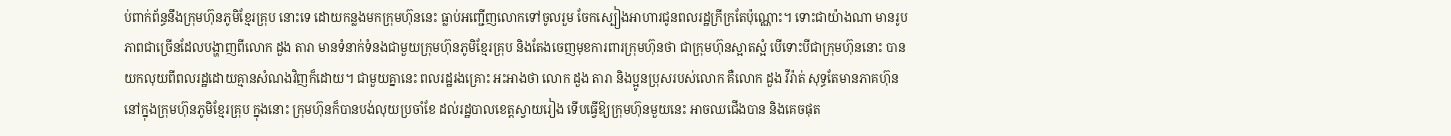ប់ពាក់ព័ន្ធនឹងក្រុមហ៊ុនភូមិខ្មែរគ្រុប នោះទេ ដោយកន្លងមកក្រុមហ៊ុននេះ ធ្លាប់អញ្ជើញលោកទៅចូលរួម ចែកស្បៀងអាហារជូនពលរដ្ឋក្រីក្រតែប៉ុណ្ណោះ។ ទោះជាយ៉ាងណា មានរូបភាពជាច្រើនដែលបង្ហាញពីលោក ដួង តារា មានទំនាក់ទំនងជាមួយក្រុមហ៊ុនភូមិខ្មែរគ្រុប និងតែងចេញមុខការពារក្រុមហ៊ុនថា ជាក្រុមហ៊ុនស្អាតស្អំ បើទោះបីជាក្រុមហ៊ុននោះ បានយកលុយពីពលរដ្ឋដោយគ្មានសំណងវិញក៏ដោយ។ ជាមួយគ្នានេះ ពលរដ្ឋរងគ្រោះ អះអាងថា លោក ដួង តារា និងប្អូនប្រុសរបស់លោក គឺលោក ដួង វីរ៉ាត់ សុទ្ធតែមានភាគហ៊ុន នៅក្នុងក្រុមហ៊ុនភូមិខ្មែរគ្រុប ក្នុងនោះ ក្រុមហ៊ុនក៏បានបង់លុយប្រចាំខែ ដល់រដ្ឋបាលខេត្តស្វាយរៀង ទើបធ្វើឱ្យក្រុមហ៊ុនមួយនេះ អាចឈជើងបាន និងគេចផុត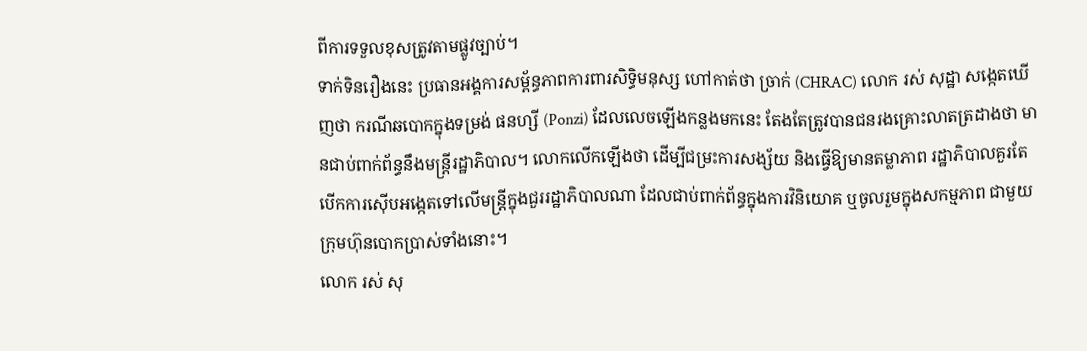ពីការទទួលខុសត្រូវតាមផ្លូវច្បាប់។
ទាក់ទិនរឿងនេះ ប្រធានអង្គការសម្ព័ន្ធភាពការពារសិទ្ធិមនុស្ស ហៅកាត់ថា ច្រាក់ (CHRAC) លោក រស់ សុដ្ឋា សង្កេតឃើញថា ករណីឆបោកក្នុងទម្រង់ ផនហ្សី (Ponzi) ដែលលេចឡើងកន្លងមកនេះ តែងតែត្រូវបានជនរងគ្រោះលាតត្រដាងថា មានជាប់ពាក់ព័ន្ធនឹងមន្ត្រីរដ្ឋាភិបាល។ លោកលើកឡើងថា ដើម្បីជម្រះការសង្ស័យ និងធ្វើឱ្យមានតម្លាភាព រដ្ឋាភិបាលគួរតែ បើកការស៊ើបអង្កេតទៅលើមន្ត្រីក្នុងជួររដ្ឋាភិបាលណា ដែលជាប់ពាក់ព័ន្ធក្នុងការវិនិយោគ ឬចូលរួមក្នុងសកម្មភាព ជាមួយក្រុមហ៊ុនបោកប្រាស់ទាំងនោះ។
លោក រស់ សុ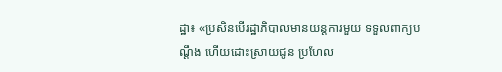ដ្ឋា៖ «ប្រសិនបើរដ្ឋាភិបាលមានយន្តការមួយ ទទួលពាក្យបណ្ដឹង ហើយដោះស្រាយជូន ប្រហែល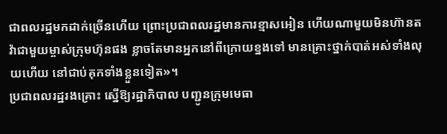ជាពលរដ្ឋមកដាក់ច្រើនហើយ ព្រោះប្រជាពលរដ្ឋមានការខ្មាសអៀន ហើយណាមួយមិនហ៊ានតវ៉ាជាមួយម្ចាស់ក្រុមហ៊ុនផង ខ្លាចតែមានអ្នកនៅពីក្រោយខ្នងទៅ មានគ្រោះថ្នាក់បាត់អស់ទាំងលុយហើយ នៅជាប់គុកទាំងខ្លួនទៀត»។
ប្រជាពលរដ្ឋរងគ្រោះ ស្នើឱ្យរដ្ឋាភិបាល បញ្ជូនក្រុមមេធា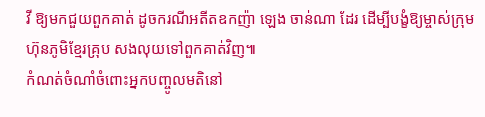វី ឱ្យមកជួយពួកគាត់ ដូចករណីអតីតឧកញ៉ា ឡេង ចាន់ណា ដែរ ដើម្បីបង្ខំឱ្យម្ចាស់ក្រុមហ៊ុនភូមិខ្មែរគ្រុប សងលុយទៅពួកគាត់វិញ៕
កំណត់ចំណាំចំពោះអ្នកបញ្ចូលមតិនៅ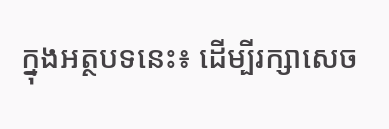ក្នុងអត្ថបទនេះ៖ ដើម្បីរក្សាសេច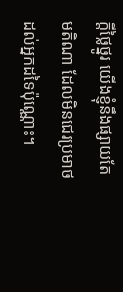ក្ដីថ្លៃថ្នូរ យើងខ្ញុំនឹងផ្សាយតែមតិណា ដែលមិនជេរប្រមាថដល់អ្នកដទៃប៉ុណ្ណោះ។